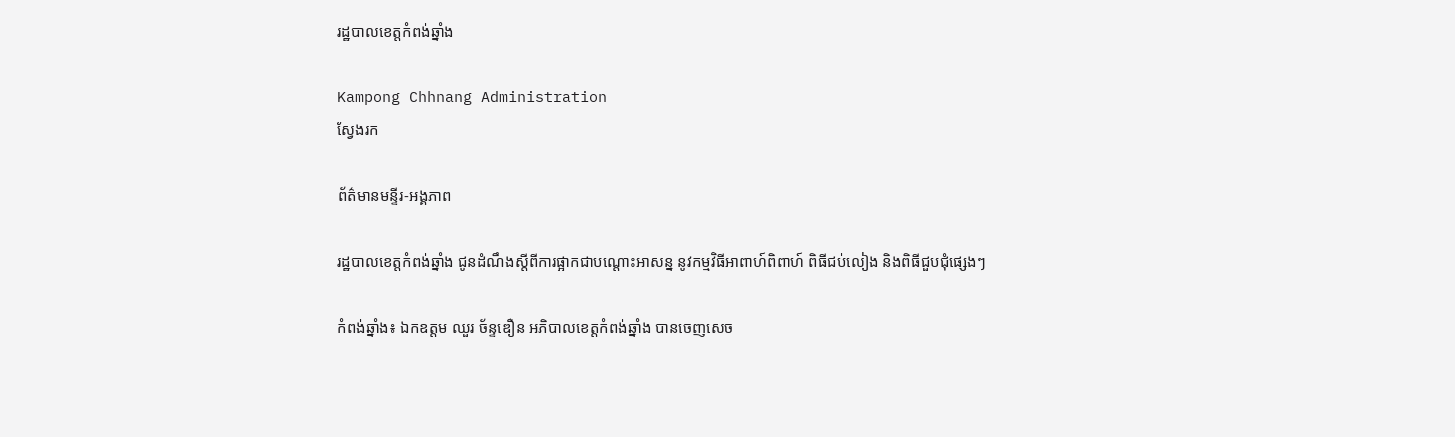រដ្ឋបាលខេត្តកំពង់ឆ្នាំង

Kampong Chhnang Administration
ស្វែងរក

ព័ត៌មានមន្ទីរ-អង្គភាព

រដ្ឋបាលខេត្តកំពង់ឆ្នាំង ជូនដំណឹងស្តីពីការផ្អាកជាបណ្តោះអាសន្ន នូវកម្មវិធីអាពាហ៍ពិពាហ៍ ពិធីជប់លៀង និងពិធីជួបជុំផ្សេងៗ

កំពង់ឆ្នាំង៖ ឯកឧត្តម ឈួរ ច័ន្ទឌឿន អភិបាលខេត្តកំពង់ឆ្នាំង បានចេញសេច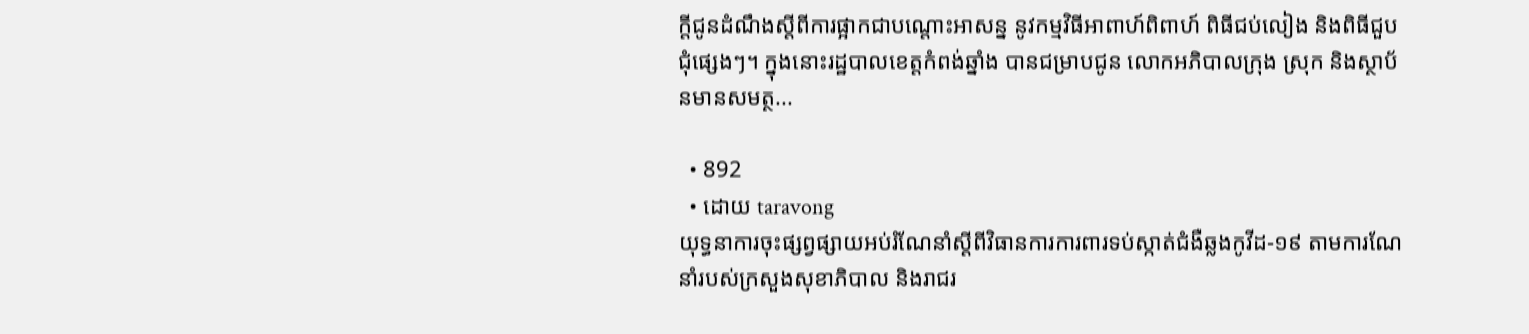ក្តីជូនដំណឹងស្តីពីការផ្អាកជាបណ្តោះអាសន្ន នូវកម្មវិធីអាពាហ៍ពិពាហ៍ ពិធីជប់លៀង និងពិធីជួបជុំផ្សេងៗ។ ក្នុងនោះរដ្ឋបាលខេត្តកំពង់ឆ្នាំង បានជម្រាបជូន លោកអភិបាលក្រុង ស្រុក និងស្ថាប័នមានសមត្ថ...

  • 892
  • ដោយ taravong
យុទ្ធនាការចុះផ្សព្វផ្សាយអប់រំណែនាំស្ដីពីវិធានការការពារទប់ស្កាត់ជំងឺឆ្លងកូវីដ-១៩ តាមការណែនាំរបស់ក្រសួងសុខាភិបាល និងរាជរ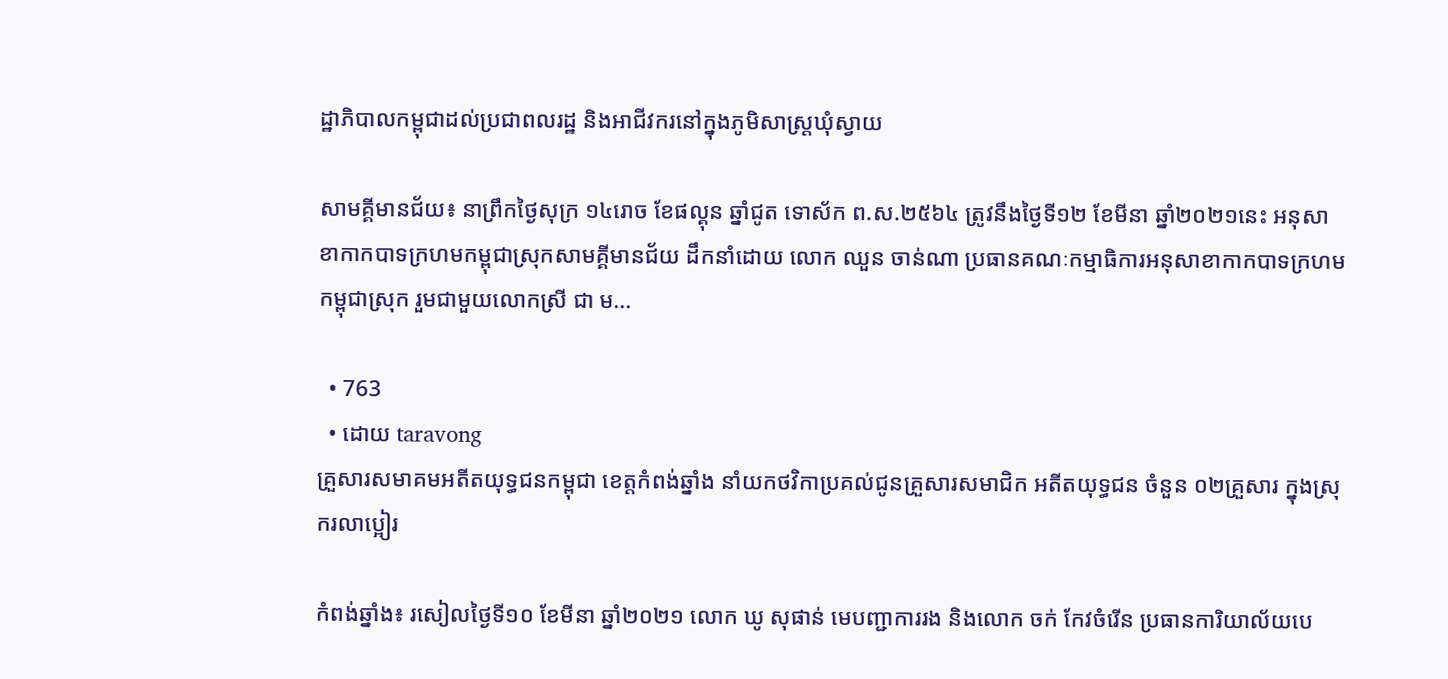ដ្ឋាភិបាលកម្ពុជាដល់ប្រជាពលរដ្ឋ និងអាជីវករនៅក្នុងភូមិសាស្រ្តឃុំស្វាយ

សាមគ្គីមានជ័យ៖ នាព្រឹកថ្ងៃសុក្រ ១៤រោច ខែផល្គុន ឆ្នាំជូត ទោស័ក ព.ស.២៥៦៤ ត្រូវនឹងថ្ងៃទី១២ ខែមីនា ឆ្នាំ២០២១នេះ អនុសាខាកាកបាទក្រហមកម្ពុជាស្រុកសាមគ្គីមានជ័យ ដឹកនាំដោយ លោក ឈួន ចាន់ណា ប្រធានគណៈកម្មាធិការអនុសាខាកាកបាទក្រហមកម្ពុជាស្រុក រួមជាមួយលោកស្រី ជា ម...

  • 763
  • ដោយ taravong
គ្រួសារសមាគមអតីតយុទ្ធជនកម្ពុជា ខេត្តកំពង់ឆ្នាំង នាំយកថវិកាប្រគល់ជូនគ្រួសារសមាជិក អតីតយុទ្ធជន ចំនួន ០២គ្រួសារ ក្នុងស្រុករលាប្អៀរ

កំពង់ឆ្នាំង៖ រសៀលថ្ងៃទី១០ ខែមីនា ឆ្នាំ២០២១ លោក ឃូ សុផាន់ មេបញ្ជាការរង និងលោក ចក់ កែវចំរើន ប្រធានការិយាល័យបេ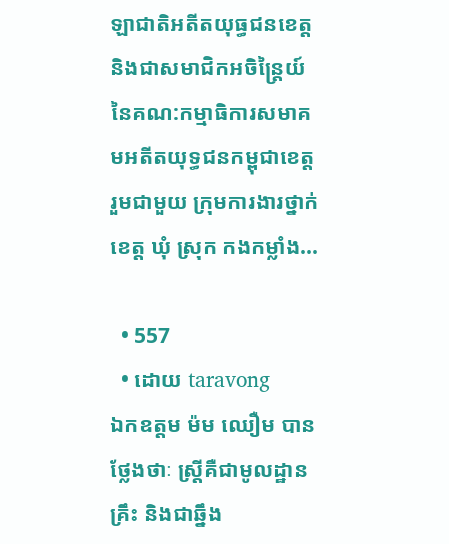ឡាជាតិអតីតយុធ្ធជនខេត្ត និងជាសមាជិកអចិន្រ្តៃយ៍នៃគណ:កម្មាធិការសមាគមអតីតយុទ្ធជនកម្ពុជាខេត្ត រួមជាមួយ ក្រុមការងារថ្នាក់ខេត្ត ឃុំ ស្រុក កងកម្លាំង...

  • 557
  • ដោយ taravong
ឯកឧត្តម ម៉ម ឈឿម បានថ្លែងថាៈ ស្រ្តីគឺជាមូលដ្ឋានគ្រឹះ និងជាឆ្នឹង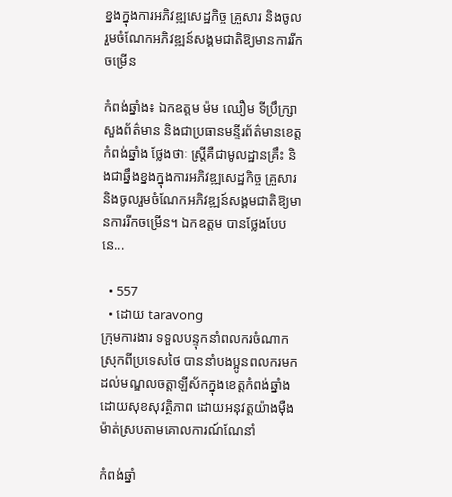ខ្នងក្នុងការអភិវឌ្ឍសេដ្ឋកិច្ច គ្រួសារ និងចូលរួមចំណែកអភិវឌ្ឍន៍សង្គមជាតិឱ្យមានការរីកចម្រើន

កំពង់ឆ្នាំង៖ ឯកឧត្តម ម៉ម ឈឿម ទីប្រឹក្សា្រសួងព័ត៌មាន និងជាប្រធានមន្ទីរព័ត៌មានខេត្តកំពង់ឆ្នាំង ថ្លែងថាៈ ស្រ្តីគឺជាមូលដ្ឋានគ្រឹះ និងជាឆ្នឹងខ្នងក្នុងការអភិវឌ្ឍសេដ្ឋកិច្ច គ្រួសារ និងចូលរួមចំណែកអភិវឌ្ឍន៍សង្គមជាតិឱ្យមានការរីកចម្រើន។ ឯកឧត្តម បានថ្លែងបែបនេ...

  • 557
  • ដោយ taravong
ក្រុមការងារ ទទួលបន្ទុកនាំពលករចំណាកស្រុកពីប្រទេសថៃ បាននាំបងប្អូនពលករមកដល់មណ្ឌលចត្តាឡីស័កក្នុងខេត្តកំពង់ឆ្នាំង ដោយសុខសុវត្ថិភាព ដោយអនុវត្តយ៉ាងម៉ឺងម៉ាត់ស្របតាមគោលការណ៍ណែនាំ

កំពង់ឆ្នាំ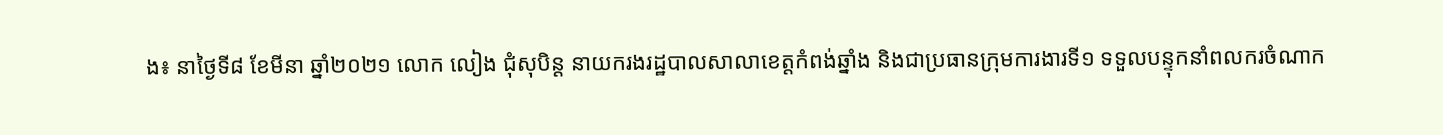ង៖ នាថ្ងៃទី៨ ខែមីនា ឆ្នាំ២០២១ លោក លៀង ជុំសុបិន្ត នាយករងរដ្ឋបាលសាលាខេត្តកំពង់ឆ្នាំង និងជាប្រធានក្រុមការងារទី១ ទទួលបន្ទុកនាំពលករចំណាក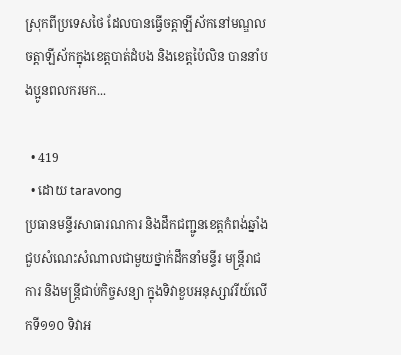ស្រុកពីប្រទេសថៃ ដែលបានធ្វើចត្តាឡីស័កនៅមណ្ឌលចត្តាឡីស័កក្នុងខេត្តបាត់ដំបង និងខេត្តប៉ៃលិន បាននាំបងប្អូនពលករមក...

  • 419
  • ដោយ taravong
ប្រធានមន្ទីរសាធារណការ និងដឹកជញ្ជូនខេត្តកំពង់ឆ្នាំង ជួបសំណេះសំណាលជាមួយថ្នាក់ដឹកនាំមន្ទីរ មន្ត្រីរាជការ និងមន្ត្រីជាប់កិច្ចសន្យា ក្នុងទិវាខួបអនុស្សាវរីយ៍លើកទី១១០ ទិវាអ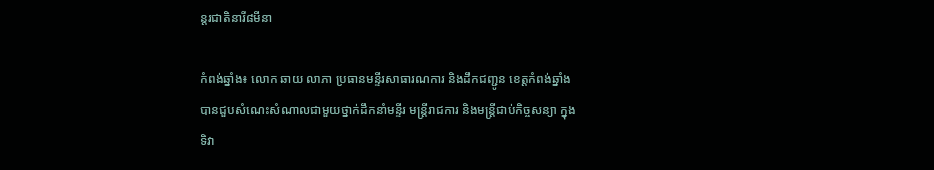ន្តរជាតិនារី៨មីនា

កំពង់ឆ្នាំង៖ លោក ឆាយ លាភា ប្រធានមន្ទីរសាធារណការ និងដឹកជញ្ជូន ខេត្តកំពង់ឆ្នាំង បានជួបសំណេះសំណាលជាមួយថ្នាក់ដឹកនាំមន្ទីរ មន្ត្រីរាជការ និងមន្ត្រីជាប់កិច្ចសន្យា ក្នុងទិវា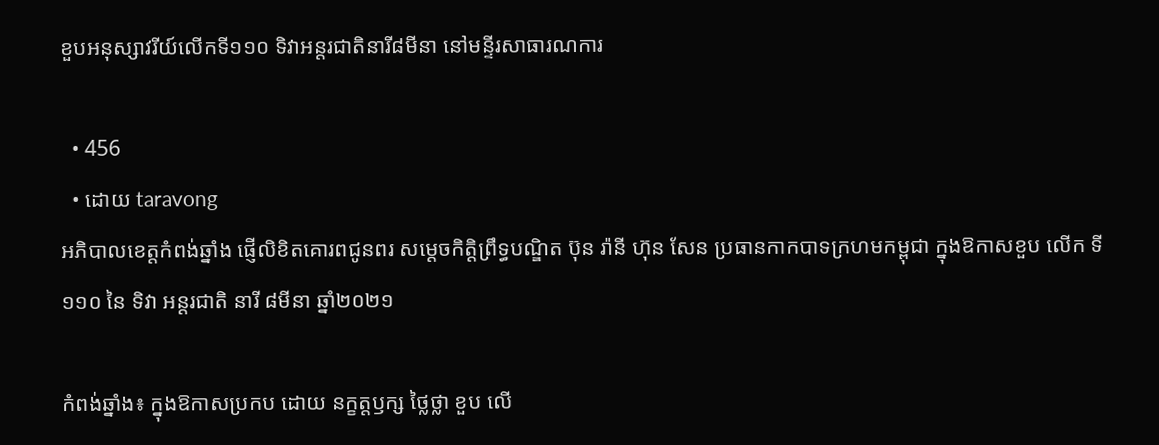ខួបអនុស្សាវរីយ៍លើកទី១១០ ទិវាអន្តរជាតិនារី៨មីនា នៅមន្ទីរសាធារណការ

  • 456
  • ដោយ taravong
អភិបាលខេត្តកំពង់ឆ្នាំង ផ្ញើលិខិតគោរពជូនពរ សម្ដេចកិត្តិព្រឹទ្ធបណ្ឌិត ប៊ុន រ៉ានី ហ៊ុន សែន ប្រធានកាកបាទក្រហមកម្ពុជា ក្នុងឱកាសខួប លើក ទី ១១០ នៃ ទិវា អន្តរជាតិ នារី ៨មីនា ឆ្នាំ២០២១

កំពង់ឆ្នាំង៖ ក្នុងឱកាសប្រកប ដោយ នក្ខត្តឫក្ស ថ្លៃថ្លា ខួប លើ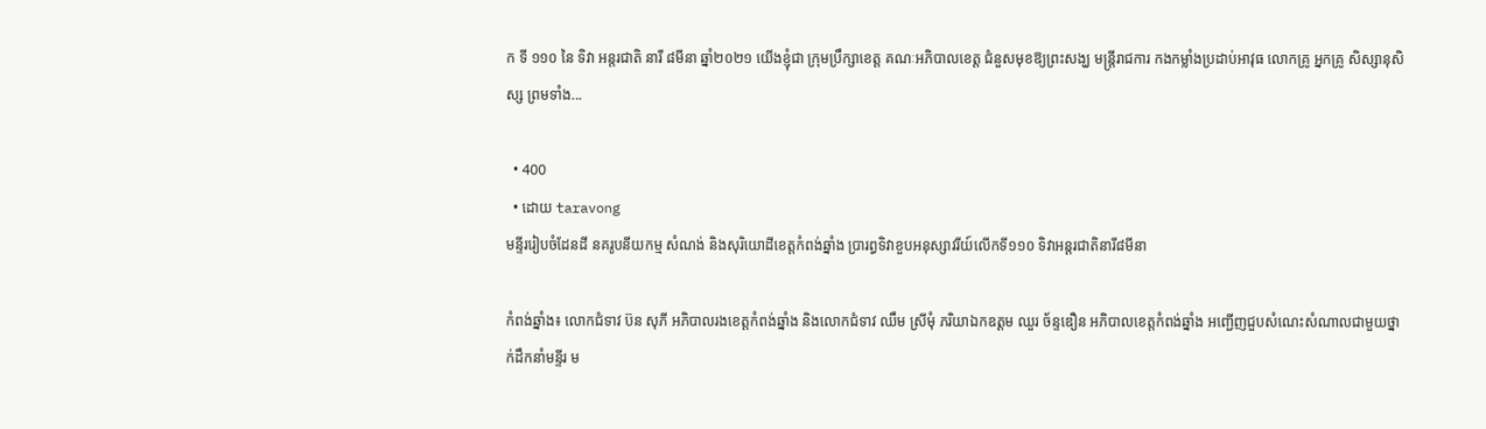ក ទី ១១០ នៃ ទិវា អន្តរជាតិ នារី ៨មីនា ឆ្នាំ២០២១ យើងខ្ញុំជា ក្រុមប្រឹក្សាខេត្ត គណៈអភិបាលខេត្ត ជំនួសមុខឱ្យព្រះសង្ឃ មន្ត្រីរាជការ កងកម្លាំងប្រដាប់អាវុធ លោកគ្រូ អ្នកគ្រូ សិស្សានុសិស្ស ព្រមទាំង...

  • 400
  • ដោយ taravong
មន្ទីររៀបចំដែនដី នគរូបនីយកម្ម សំណង់ និងសុរិយោដីខេត្តកំពង់ឆ្នាំង ប្រារព្ធទិវាខួបអនុស្សាវរីយ៍លើកទី១១០ ទិវាអន្តរជាតិនារី៨មីនា

កំពង់ឆ្នាំង៖ លោកជំទាវ ប៊ន សុភី អភិបាលរងខេត្តកំពង់ឆ្នាំង និងលោកជំទាវ ឈឹម ស្រីមុំ ភរិយាឯកឧត្តម ឈួរ ច័ន្ទឌឿន អភិបាលខេត្តកំពង់ឆ្នាំង អញ្ជើញជួបសំណេះសំណាលជាមួយថ្នាក់ដឹកនាំមន្ទីរ ម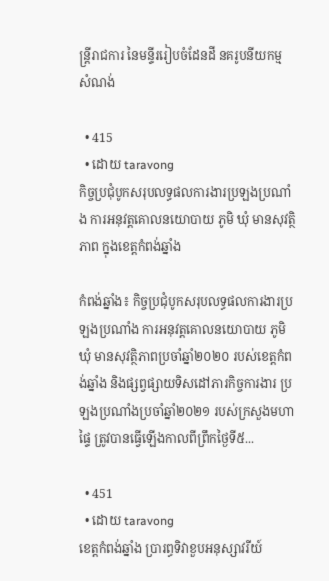ន្ត្រីរាជការ នៃមន្ទីររៀបចំដែនដី នគរូបនីយកម្ម សំណង់

  • 415
  • ដោយ taravong
កិច្ចប្រជុំបូកសរុបលទ្ធផលការងារប្រឡងប្រណាំង ការអនុវត្តគោលនយោបាយ ភូមិ ឃុំ មានសុវត្ថិភាព ក្នុងខេត្តកំពង់ឆ្នាំង

កំពង់ឆ្នាំង៖ កិច្ចប្រជុំបូកសរុបលទ្ធផលការងារប្រឡងប្រណាំង ការអនុវត្តគោលនយោបាយ ភូមិ ឃុំ មានសុវត្ថិភាពប្រចាំឆ្នាំ២០២០ របស់ខេត្តកំពង់ឆ្នាំង និងផ្សព្វផ្សាយទិសដៅភារកិច្ចការងារ ប្រឡងប្រណាំងប្រចាំឆ្នាំ២០២១ របស់ក្រសួងមហាផ្ទៃ ត្រូវបានធ្វើឡើងកាលពីព្រឹកថ្ងៃទី៥...

  • 451
  • ដោយ taravong
ខេត្តកំពង់ឆ្នាំង ប្រារព្ធទិវាខួបអនុស្សាវរីយ៍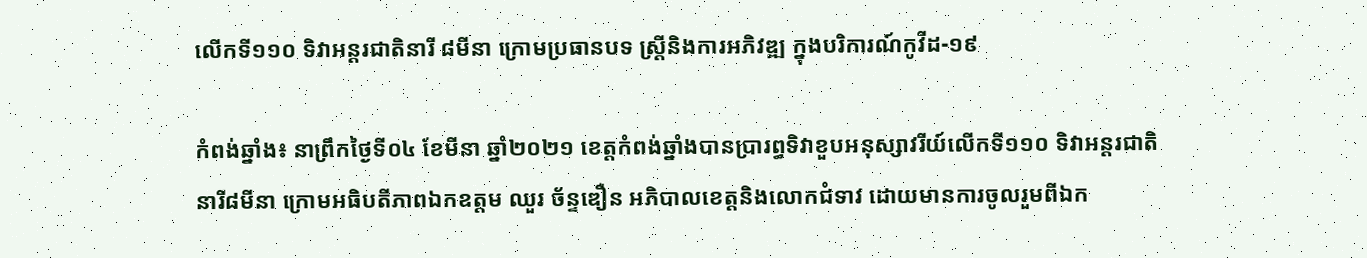លើកទី១១០ ទិវាអន្តរជាតិនារី ៨មីនា ក្រោមប្រធានបទ ស្ត្រីនិងការអភិវឌ្ឍ ក្នុងបរិការណ៍កូវីដ-១៩

កំពង់ឆ្នាំង៖ នាព្រឹកថ្ងៃទី០៤ ខែមីនា ឆ្នាំ២០២១ ខេត្តកំពង់ឆ្នាំងបានប្រារព្ធទិវាខួបអនុស្សាវរីយ៍លើកទី១១០ ទិវាអន្តរជាតិនារី៨មីនា ក្រោមអធិបតីភាពឯកឧត្តម ឈួរ ច័ន្ទឌឿន អភិបាលខេត្តនិងលោកជំទាវ ដោយមានការចូលរួមពីឯក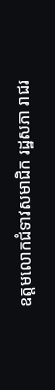ឧត្តមលោកជំទាវសមាជិក រដ្ឋសភា រាជរ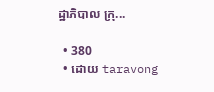ដ្ឋាភិបាល ក្រុ...

  • 380
  • ដោយ taravong